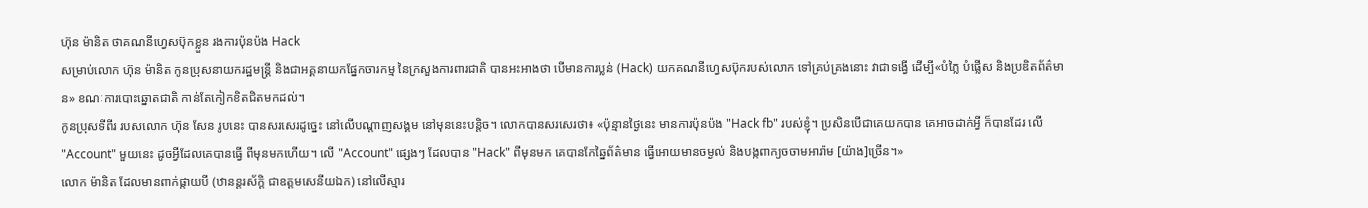ហ៊ុន ម៉ានិត ថាគណនីហ្វេសប៊ុកខ្លួន រងការប៉ុនប៉ង Hack
សម្រាប់លោក ហ៊ុន ម៉ានិត កូនប្រុសនាយករដ្ឋមន្ត្រី និងជាអគ្គនាយកផ្នែកចារកម្ម នៃក្រសួងការពារជាតិ បានអះអាងថា បើមានការប្លន់ (Hack) យកគណនីហ្វេសប៊ុករបស់លោក ទៅគ្រប់គ្រងនោះ វាជាទង្វើ ដើម្បី«បំភ្លៃ បំផ្លើស និងប្រឌិតព័ត៌មាន» ខណៈការបោះឆ្នោតជាតិ កាន់តែកៀកខិតជិតមកដល់។
កូនប្រុសទីពីរ របសលោក ហ៊ុន សែន រូបនេះ បានសរសេរដូច្នេះ នៅលើបណ្ដាញសង្គម នៅមុននេះបន្តិច។ លោកបានសរសេរថា៖ «ប៉ុន្មានថ្ងៃនេះ មានការប៉ុនប៉ង "Hack fb" របស់ខ្ញុំ។ ប្រសិនបើជាគេយកបាន គេអាចដាក់អ្វី ក៏បានដែរ លើ "Account" មួយនេះ ដូចអ្វីដែលគេបានធ្វើ ពីមុនមកហើយ។ លើ "Account" ផ្សេងៗ ដែលបាន "Hack" ពីមុនមក គេបានកែឆ្នៃព័ត៌មាន ធ្វើអោយមានចម្ងល់ និងបង្កពាក្យចចាមអារ៉ាម [យ៉ាង]ច្រើន។»
លោក ម៉ានិត ដែលមានពាក់ផ្កាយបី (ឋានន្តរស័ក្ដិ ជាឧត្ដមសេនីយឯក) នៅលើស្មារ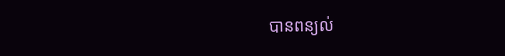បានពន្យល់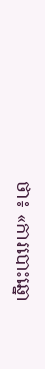ថា៖ «ការបោះឆ្នោ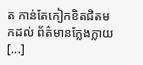ត កាន់តែកៀកខិតជិតមកដល់ ព័ត៌មានក្លែងក្លាយ [...]